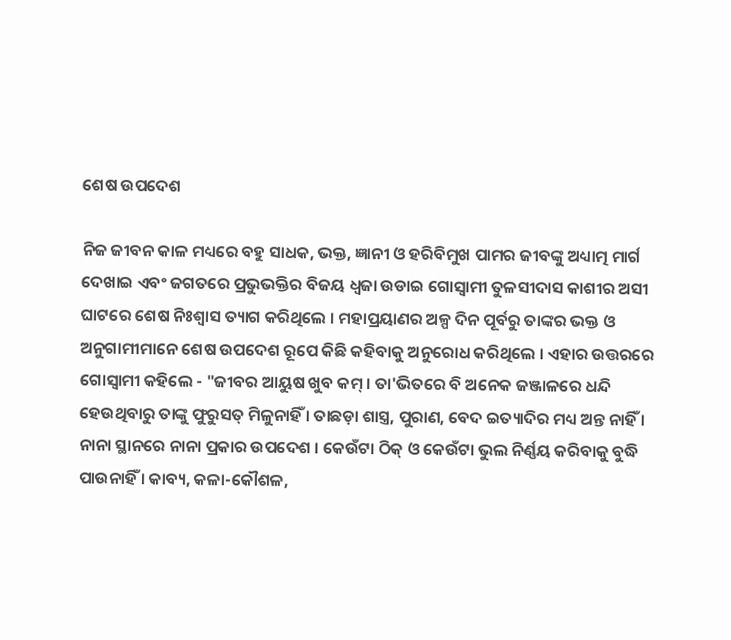ଶେଷ ଉପଦେଶ

ନିଜ ଜୀବନ କାଳ ମଧ୍ୟରେ ବହୁ ସାଧକ, ଭକ୍ତ, ଜ୍ଞାନୀ ଓ ହରିବିମୁଖ ପାମର ଜୀବଙ୍କୁ ଅଧ୍ୟାତ୍ମ ମାର୍ଗ ଦେଖାଇ ଏବଂ ଜଗତରେ ପ୍ରଭୁଭକ୍ତିର ବିଜୟ ଧ୍ୱଜା ଉଡାଇ ଗୋସ୍ୱାମୀ ତୁଳସୀଦାସ କାଶୀର ଅସୀ ଘାଟରେ ଶେଷ ନିଃଶ୍ୱାସ ତ୍ୟାଗ କରିଥିଲେ । ମହାପ୍ରୟାଣର ଅଳ୍ପ ଦିନ ପୂର୍ବରୁ ତାଙ୍କର ଭକ୍ତ ଓ ଅନୁଗାମୀମାନେ ଶେଷ ଉପଦେଶ ରୂପେ କିଛି କହିବାକୁ ଅନୁରୋଧ କରିଥିଲେ । ଏହାର ଉତ୍ତରରେ ଗୋସ୍ୱାମୀ କହିଲେ - "ଜୀବର ଆୟୁଷ ଖୁବ କମ୍ । ତା'ଭିତରେ ବି ଅନେକ ଜଞ୍ଜାଳରେ ଧନ୍ଦି ହେଉଥିବାରୁ ତାଙ୍କୁ ଫୁରୁସତ୍ ମିଳୁନାହିଁ । ତାଛଡ଼ା ଶାସ୍ତ୍ର, ପୁରାଣ, ବେଦ ଇତ୍ୟାଦିର ମଧ୍ୟ ଅନ୍ତ ନାହିଁ । ନାନା ସ୍ଥାନରେ ନାନା ପ୍ରକାର ଉପଦେଶ । କେଉଁଟା ଠିକ୍ ଓ କେଉଁଟା ଭୁଲ ନିର୍ଣ୍ଣୟ କରିବାକୁ ବୁଦ୍ଧି ପାଉନାହିଁ । କାବ୍ୟ, କଳା-କୌଶଳ,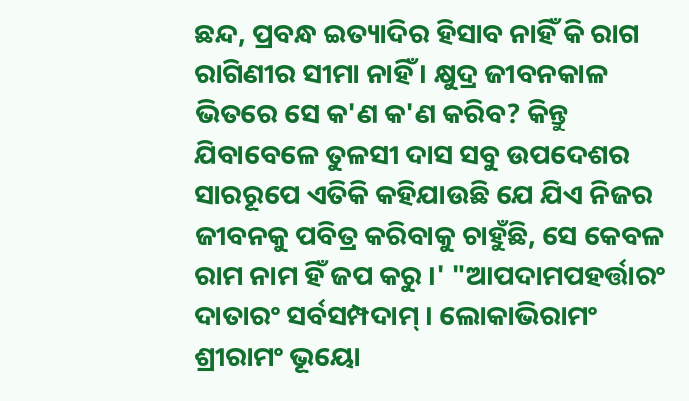ଛନ୍ଦ, ପ୍ରବନ୍ଧ ଇତ୍ୟାଦିର ହିସାବ ନାହିଁ କି ରାଗ ରାଗିଣୀର ସୀମା ନାହିଁ । କ୍ଷୁଦ୍ର ଜୀବନକାଳ ଭିତରେ ସେ କ'ଣ କ'ଣ କରିବ? କିନ୍ତୁ ଯିବାବେଳେ ତୁଳସୀ ଦାସ ସବୁ ଉପଦେଶର ସାରରୂପେ ଏତିକି କହିଯାଉଛି ଯେ ଯିଏ ନିଜର ଜୀବନକୁ ପବିତ୍ର କରିବାକୁ ଚାହୁଁଛି, ସେ କେବଳ ରାମ ନାମ ହିଁ ଜପ କରୁ ।' "ଆପଦାମପହର୍ତ୍ତାରଂ ଦାତାରଂ ସର୍ବସମ୍ପଦାମ୍ । ଲୋକାଭିରାମଂ ଶ୍ରୀରାମଂ ଭୂୟୋ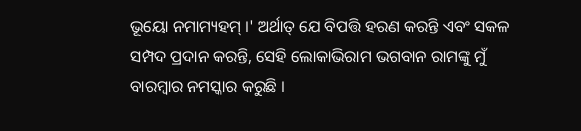ଭୂୟୋ ନମାମ୍ୟହମ୍ ।' ଅର୍ଥାତ୍ ଯେ ବିପତ୍ତି ହରଣ କରନ୍ତି ଏବଂ ସକଳ ସମ୍ପଦ ପ୍ରଦାନ କରନ୍ତି, ସେହି ଲୋକାଭିରାମ ଭଗବାନ ରାମଙ୍କୁ ମୁଁ ବାରମ୍ବାର ନମସ୍କାର କରୁଛି ।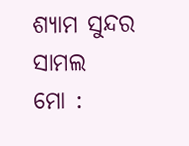ଶ୍ୟାମ ସୁନ୍ଦର ସାମଲ
ମୋ :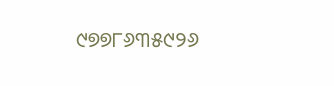୯୭୭୮୬୩୫୯୨୬